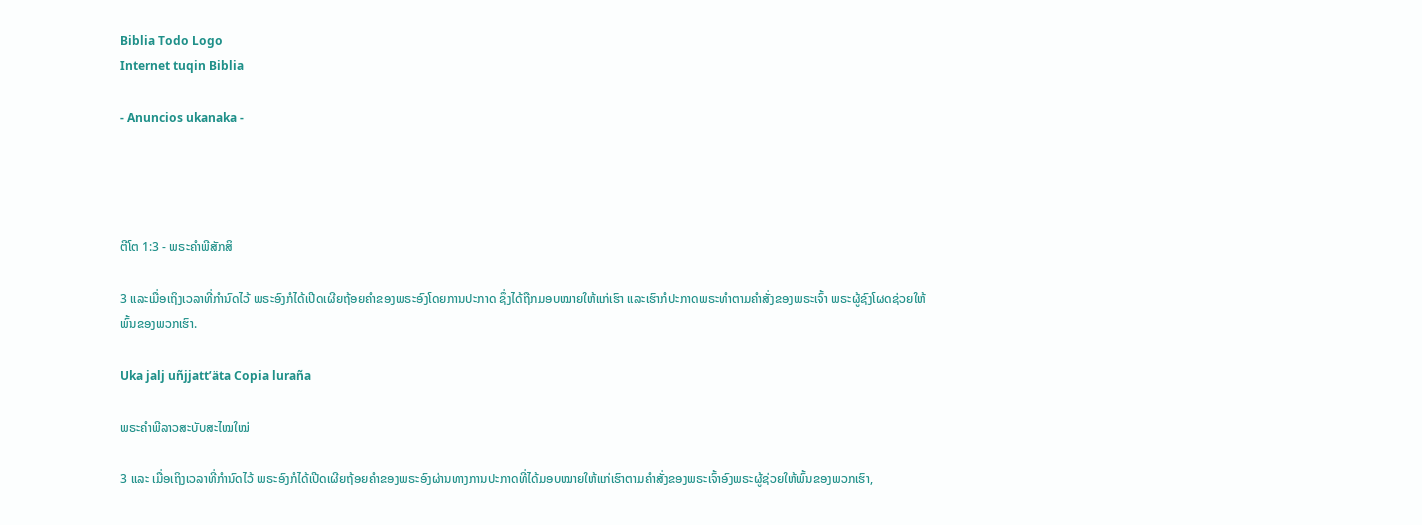Biblia Todo Logo
Internet tuqin Biblia

- Anuncios ukanaka -




ຕີໂຕ 1:3 - ພຣະຄຳພີສັກສິ

3 ແລະເມື່ອເຖິງເວລາທີ່ກຳນົດໄວ້ ພຣະອົງກໍໄດ້ເປີດເຜີຍຖ້ອຍຄຳຂອງພຣະອົງໂດຍການປະກາດ ຊຶ່ງໄດ້ຖືກມອບໝາຍໃຫ້ແກ່ເຮົາ ແລະເຮົາກໍປະກາດພຣະທຳຕາມຄຳສັ່ງຂອງພຣະເຈົ້າ ພຣະຜູ້ຊົງໂຜດຊ່ວຍໃຫ້ພົ້ນຂອງພວກເຮົາ.

Uka jalj uñjjattʼäta Copia luraña

ພຣະຄຳພີລາວສະບັບສະໄໝໃໝ່

3 ແລະ ເມື່ອເຖິງເວລາທີ່ກຳນົດໄວ້ ພຣະອົງກໍໄດ້ເປີດເຜີຍຖ້ອຍຄຳຂອງພຣະອົງຜ່ານທາງການປະກາດທີ່ໄດ້ມອບໝາຍໃຫ້ແກ່ເຮົາຕາມຄຳສັ່ງຂອງພຣະເຈົ້າອົງພຣະຜູ້ຊ່ວຍໃຫ້ພົ້ນຂອງພວກເຮົາ,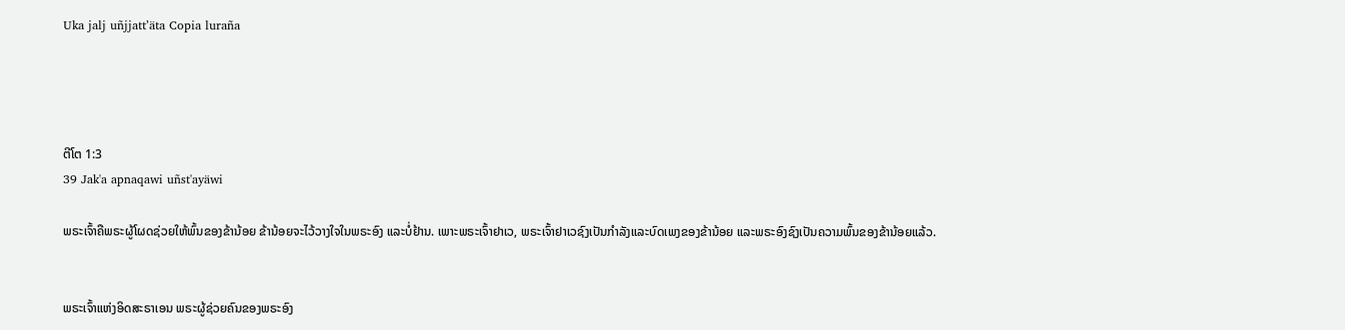Uka jalj uñjjattʼäta Copia luraña




ຕີໂຕ 1:3
39 Jak'a apnaqawi uñst'ayäwi

ພຣະເຈົ້າຄືພຣະຜູ້ໂຜດຊ່ວຍໃຫ້ພົ້ນຂອງຂ້ານ້ອຍ ຂ້ານ້ອຍຈະໄວ້ວາງໃຈໃນພຣະອົງ ແລະບໍ່ຢ້ານ. ເພາະພຣະເຈົ້າຢາເວ, ພຣະເຈົ້າຢາເວຊົງເປັນກຳລັງແລະບົດເພງຂອງຂ້ານ້ອຍ ແລະພຣະອົງຊົງເປັນຄວາມພົ້ນຂອງຂ້ານ້ອຍແລ້ວ.


ພຣະເຈົ້າແຫ່ງອິດສະຣາເອນ ພຣະຜູ້ຊ່ວຍຄົນຂອງພຣະອົງ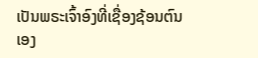ເປັນພຣະເຈົ້າອົງທີ່ເຊື່ອງຊ້ອນຕົນເອງ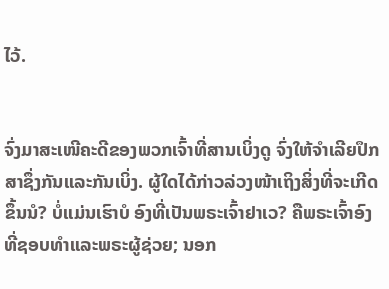ໄວ້.


ຈົ່ງມາສະເໜີຄະດີຂອງພວກເຈົ້າທີ່ສານເບິ່ງດູ ຈົ່ງໃຫ້ຈຳເລີຍປຶກສາຊຶ່ງກັນແລະກັນເບິ່ງ. ຜູ້ໃດໄດ້ກ່າວລ່ວງໜ້າເຖິງສິ່ງທີ່ຈະເກີດຂຶ້ນນໍ? ບໍ່ແມ່ນເຮົາບໍ ອົງທີ່ເປັນພຣະເຈົ້າຢາເວ? ຄືພຣະເຈົ້າອົງທີ່ຊອບທຳແລະພຣະຜູ້ຊ່ວຍ; ນອກ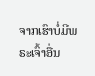ຈາກເຮົາບໍ່ມີພຣະເຈົ້າອື່ນ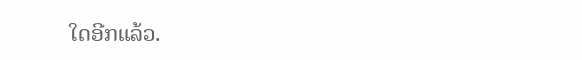ໃດອີກແລ້ວ.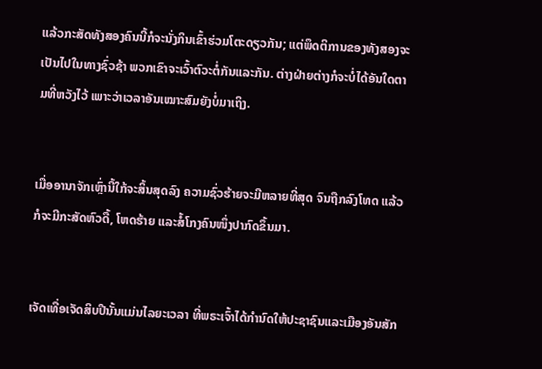ແລ້ວກະສັດທັງສອງຄົນນີ້ກໍຈະນັ່ງກິນເຂົ້າຮ່ວມໂຕະດຽວກັນ; ແຕ່ພຶດຕິການຂອງທັງສອງຈະເປັນໄປໃນທາງຊົ່ວຊ້າ ພວກເຂົາຈະເວົ້າຕົວະຕໍ່ກັນແລະກັນ. ຕ່າງຝ່າຍຕ່າງກໍຈະບໍ່ໄດ້ອັນໃດຕາມທີ່ຫວັງໄວ້ ເພາະວ່າເວລາອັນເໝາະສົມຍັງບໍ່ມາເຖິງ.


ເມື່ອອານາຈັກເຫຼົ່ານີ້ໃກ້ຈະສິ້ນສຸດລົງ ຄວາມຊົ່ວຮ້າຍຈະມີຫລາຍທີ່ສຸດ ຈົນຖືກລົງໂທດ ແລ້ວກໍຈະມີກະສັດຫົວດື້, ໂຫດຮ້າຍ ແລະສໍ້ໂກງຄົນໜຶ່ງປາກົດຂຶ້ນມາ.


ເຈັດເທື່ອເຈັດສິບປີນັ້ນແມ່ນໄລຍະເວລາ ທີ່ພຣະເຈົ້າໄດ້ກຳນົດໃຫ້ປະຊາຊົນແລະເມືອງອັນສັກ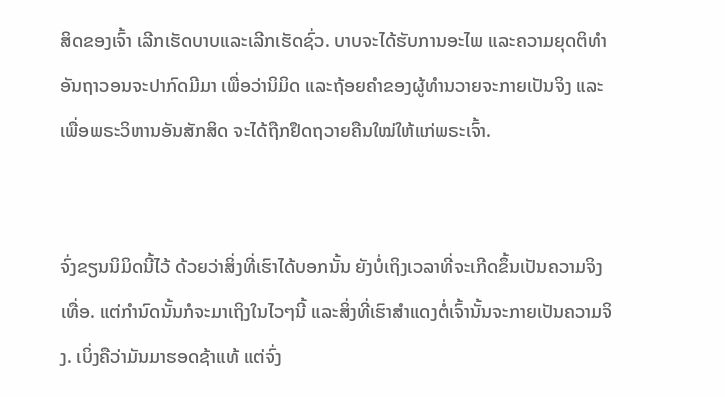ສິດຂອງເຈົ້າ ເລີກເຮັດບາບແລະເລີກເຮັດຊົ່ວ. ບາບຈະໄດ້ຮັບການອະໄພ ແລະຄວາມຍຸດຕິທຳອັນຖາວອນຈະປາກົດມີມາ ເພື່ອວ່ານິມິດ ແລະຖ້ອຍຄຳຂອງຜູ້ທຳນວາຍຈະກາຍເປັນຈິງ ແລະເພື່ອພຣະວິຫານອັນສັກສິດ ຈະໄດ້ຖືກຢຶດຖວາຍຄືນໃໝ່ໃຫ້ແກ່ພຣະເຈົ້າ.


ຈົ່ງຂຽນນິມິດນີ້ໄວ້ ດ້ວຍວ່າສິ່ງທີ່ເຮົາໄດ້ບອກນັ້ນ ຍັງບໍ່ເຖິງເວລາທີ່ຈະເກີດຂຶ້ນເປັນຄວາມຈິງເທື່ອ. ແຕ່ກຳນົດນັ້ນກໍຈະມາເຖິງໃນໄວໆນີ້ ແລະສິ່ງທີ່ເຮົາສຳແດງຕໍ່ເຈົ້ານັ້ນຈະກາຍເປັນຄວາມຈິງ. ເບິ່ງຄືວ່າມັນມາຮອດຊ້າແທ້ ແຕ່ຈົ່ງ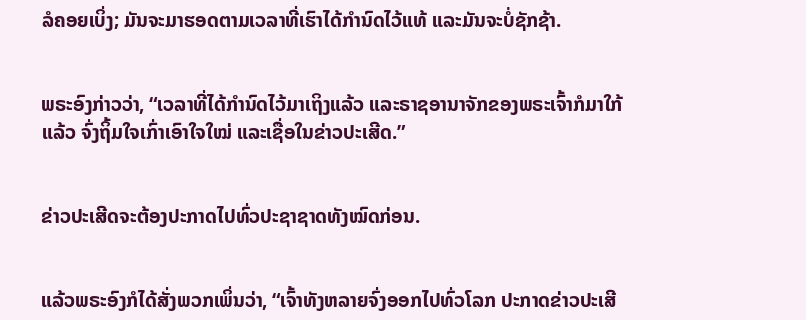ລໍຄອຍເບິ່ງ; ມັນຈະມາຮອດຕາມເວລາທີ່ເຮົາໄດ້ກຳນົດໄວ້ແທ້ ແລະມັນຈະບໍ່ຊັກຊ້າ.


ພຣະອົງກ່າວວ່າ, “ເວລາທີ່ໄດ້ກຳນົດໄວ້ມາເຖິງແລ້ວ ແລະຣາຊອານາຈັກຂອງພຣະເຈົ້າກໍມາໃກ້ແລ້ວ ຈົ່ງຖິ້ມໃຈເກົ່າເອົາໃຈໃໝ່ ແລະເຊື່ອໃນຂ່າວປະເສີດ.”


ຂ່າວປະເສີດຈະຕ້ອງປະກາດໄປທົ່ວປະຊາຊາດທັງໝົດກ່ອນ.


ແລ້ວພຣະອົງກໍໄດ້ສັ່ງພວກເພິ່ນວ່າ, “ເຈົ້າທັງຫລາຍຈົ່ງອອກໄປທົ່ວໂລກ ປະກາດຂ່າວປະເສີ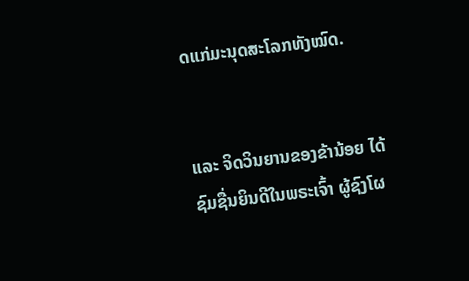ດແກ່ມະນຸດສະໂລກທັງໝົດ.


ແລະ ຈິດວິນຍານຂອງຂ້ານ້ອຍ ໄດ້ຊົມຊື່ນຍິນດີໃນພຣະເຈົ້າ ຜູ້ຊົງໂຜ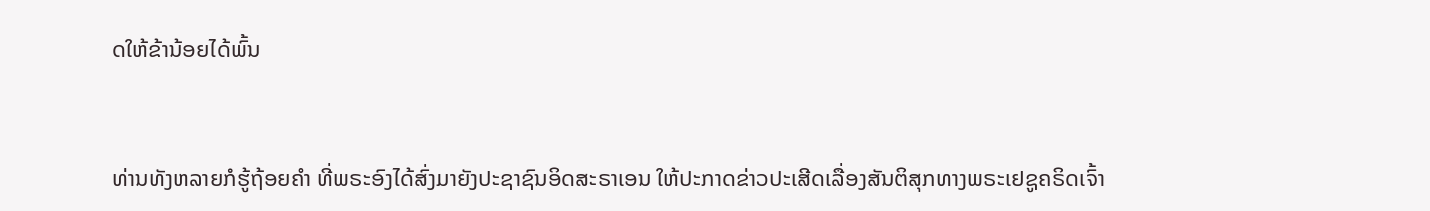ດໃຫ້ຂ້ານ້ອຍໄດ້ພົ້ນ


ທ່ານທັງຫລາຍກໍຮູ້ຖ້ອຍຄຳ ທີ່ພຣະອົງໄດ້ສົ່ງມາຍັງປະຊາຊົນອິດສະຣາເອນ ໃຫ້ປະກາດຂ່າວປະເສີດເລື່ອງສັນຕິສຸກທາງພຣະເຢຊູຄຣິດເຈົ້າ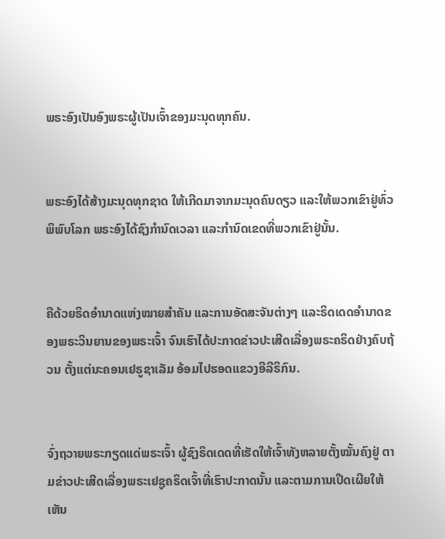ພຣະອົງເປັນອົງພຣະຜູ້ເປັນເຈົ້າຂອງມະນຸດທຸກຄົນ.


ພຣະອົງໄດ້ສ້າງມະນຸດທຸກຊາດ ໃຫ້ເກີດມາຈາກມະນຸດຄົນດຽວ ແລະໃຫ້ພວກເຂົາຢູ່ທົ່ວພິພົບໂລກ ພຣະອົງໄດ້ຊົງກຳນົດເວລາ ແລະກຳນົດເຂດທີ່ພວກເຂົາຢູ່ນັ້ນ.


ຄືດ້ວຍຣິດອຳນາດແຫ່ງໝາຍສຳຄັນ ແລະການອັດສະຈັນຕ່າງໆ ແລະຣິດເດດອຳນາດຂອງພຣະວິນຍານຂອງພຣະເຈົ້າ ຈົນເຮົາໄດ້ປະກາດຂ່າວປະເສີດເລື່ອງພຣະຄຣິດຢ່າງຄົບຖ້ວນ ຕັ້ງແຕ່ນະຄອນເຢຣູຊາເລັມ ອ້ອມໄປຮອດແຂວງອີລີຣິກົນ.


ຈົ່ງຖວາຍພຣະກຽດແດ່ພຣະເຈົ້າ ຜູ້ຊົງຣິດເດດທີ່ເຮັດໃຫ້ເຈົ້າທັງຫລາຍຕັ້ງໝັ້ນຄົງຢູ່ ຕາມຂ່າວປະເສີດເລື່ອງພຣະເຢຊູຄຣິດເຈົ້າທີ່ເຮົາປະກາດນັ້ນ ແລະຕາມການເປີດເຜີຍໃຫ້ເຫັນ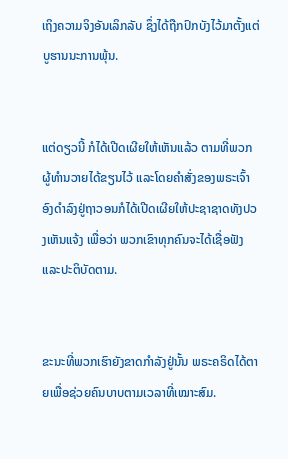ເຖິງຄວາມຈິງອັນເລິກລັບ ຊຶ່ງໄດ້ຖືກປົກບັງໄວ້ມາຕັ້ງແຕ່ບູຮານນະການພຸ້ນ.


ແຕ່ດຽວນີ້ ກໍໄດ້ເປີດເຜີຍໃຫ້ເຫັນແລ້ວ ຕາມທີ່ພວກຜູ້ທຳນວາຍໄດ້ຂຽນໄວ້ ແລະໂດຍຄຳສັ່ງຂອງພຣະເຈົ້າ ອົງດຳລົງຢູ່ຖາວອນກໍໄດ້ເປີດເຜີຍໃຫ້ປະຊາຊາດທັງປວງເຫັນແຈ້ງ ເພື່ອວ່າ ພວກເຂົາທຸກຄົນຈະໄດ້ເຊື່ອຟັງແລະປະຕິບັດຕາມ.


ຂະນະທີ່ພວກເຮົາຍັງຂາດກຳລັງຢູ່ນັ້ນ ພຣະຄຣິດໄດ້ຕາຍເພື່ອຊ່ວຍຄົນບາບຕາມເວລາທີ່ເໝາະສົມ.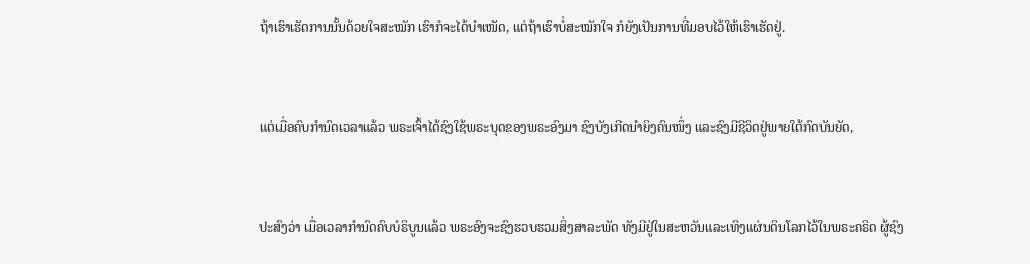ຖ້າເຮົາເຮັດການນັ້ນດ້ວຍໃຈສະໝັກ ເຮົາກໍຈະໄດ້ບຳເໜັດ, ແຕ່ຖ້າເຮົາບໍ່ສະໝັກໃຈ ກໍຍັງເປັນການທີ່ມອບໄວ້ໃຫ້ເຮົາເຮັດຢູ່.


ແຕ່ເມື່ອຄົບກຳນົດເວລາແລ້ວ ພຣະເຈົ້າໄດ້ຊົງໃຊ້ພຣະບຸດຂອງພຣະອົງມາ ຊົງບັງເກີດນຳຍິງຄົນໜຶ່ງ ແລະຊົງມີຊີວິດຢູ່ພາຍໃຕ້ກົດບັນຍັດ,


ປະສົງວ່າ ເມື່ອເວລາກຳນົດຄົບບໍຣິບູນແລ້ວ ພຣະອົງຈະຊົງຮວບຮວມສິ່ງສາລະພັດ ທັງມີຢູ່ໃນສະຫວັນແລະເທິງແຜ່ນດິນໂລກໄວ້ໃນພຣະຄຣິດ ຜູ້ຊົງ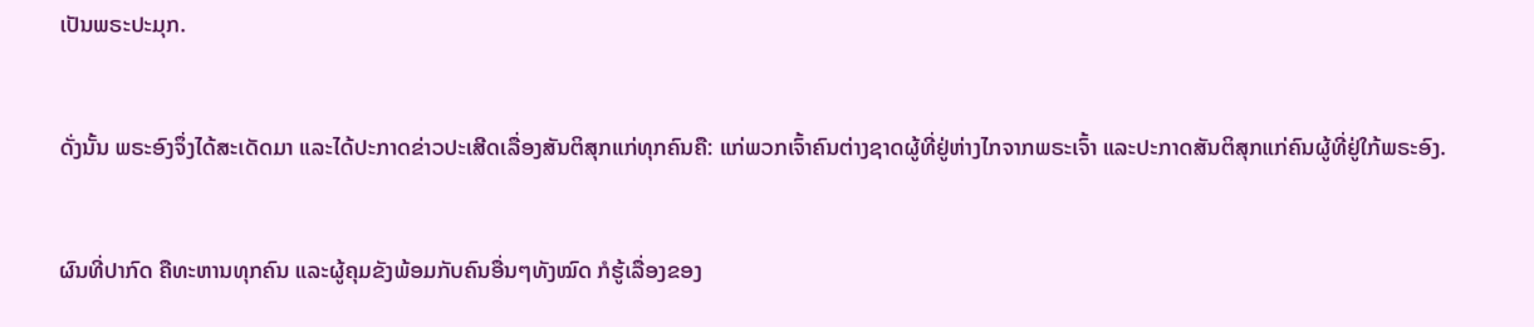ເປັນພຣະປະມຸກ.


ດັ່ງນັ້ນ ພຣະອົງຈຶ່ງໄດ້ສະເດັດມາ ແລະໄດ້ປະກາດຂ່າວປະເສີດເລື່ອງສັນຕິສຸກແກ່ທຸກຄົນຄື: ແກ່ພວກເຈົ້າຄົນຕ່າງຊາດຜູ້ທີ່ຢູ່ຫ່າງໄກຈາກພຣະເຈົ້າ ແລະປະກາດສັນຕິສຸກແກ່ຄົນຜູ້ທີ່ຢູ່ໃກ້ພຣະອົງ.


ຜົນທີ່ປາກົດ ຄືທະຫານທຸກຄົນ ແລະຜູ້ຄຸມຂັງພ້ອມກັບຄົນອື່ນໆທັງໝົດ ກໍຮູ້ເລື່ອງຂອງ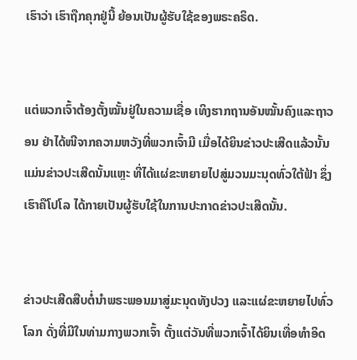ເຮົາວ່າ ເຮົາຖືກຄຸກຢູ່ນີ້ ຍ້ອນເປັນຜູ້ຮັບໃຊ້ຂອງພຣະຄຣິດ.


ແຕ່ພວກເຈົ້າຕ້ອງຕັ້ງໝັ້ນຢູ່ໃນຄວາມເຊື່ອ ເທິງຮາກຖານອັນໝັ້ນຄົງແລະຖາວອນ ຢ່າໄດ້ໜີຈາກຄວາມຫວັງທີ່ພວກເຈົ້າມີ ເມື່ອໄດ້ຍິນຂ່າວປະເສີດແລ້ວນັ້ນ ແມ່ນຂ່າວປະເສີດນັ້ນແຫຼະ ທີ່ໄດ້ແຜ່ຂະຫຍາຍໄປສູ່ມວນມະນຸດທົ່ວໃຕ້ຟ້າ ຊຶ່ງເຮົາຄືໂປໂລ ໄດ້ກາຍເປັນຜູ້ຮັບໃຊ້ໃນການປະກາດຂ່າວປະເສີດນັ້ນ.


ຂ່າວປະເສີດສືບຕໍ່ນຳພຣະພອນມາສູ່ມະນຸດທັງປວງ ແລະແຜ່ຂະຫຍາຍໄປທົ່ວໂລກ ດັ່ງທີ່ມີໃນທ່າມກາງພວກເຈົ້າ ຕັ້ງແຕ່ວັນທີ່ພວກເຈົ້າໄດ້ຍິນເທື່ອທຳອິດ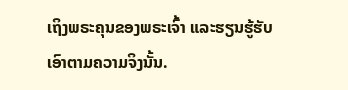ເຖິງພຣະຄຸນຂອງພຣະເຈົ້າ ແລະຮຽນຮູ້ຮັບເອົາຕາມຄວາມຈິງນັ້ນ.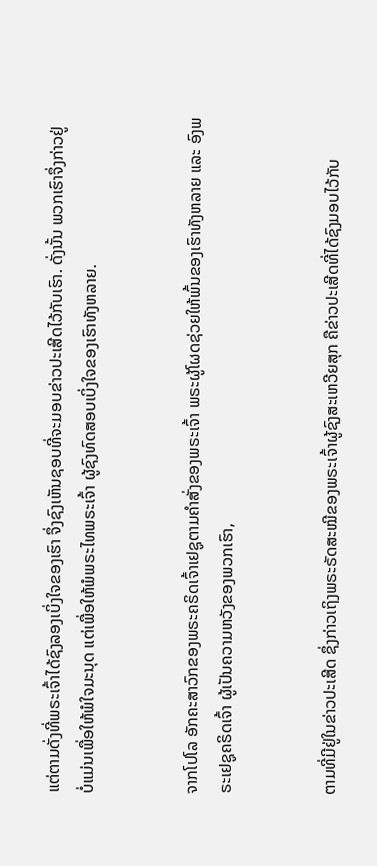ແຕ່ຕາມດັ່ງທີ່ພຣະເຈົ້າໄດ້ຊົງລອງເບິ່ງໃຈຂອງເຮົາ ຈຶ່ງຊົງເຫັນຊອບທີ່ຈະມອບຂ່າວປະເສີດໄວ້ກັບເຮົາ. ດັ່ງນັ້ນ ພວກເຮົາຈຶ່ງກ່າວຢູ່ ບໍ່ແມ່ນເພື່ອໃຫ້ພໍໃຈມະນຸດ ແຕ່ເພື່ອໃຫ້ພໍພຣະໄທພຣະເຈົ້າ ຜູ້ຊົງທົດສອບເບິ່ງໃຈຂອງເຮົາທັງຫລາຍ.


ຈາກໂປໂລ ອັກຄະສາວົກຂອງພຣະຄຣິດເຈົ້າເຢຊູຕາມຄຳສັ່ງຂອງພຣະເຈົ້າ ພຣະຜູ້ໂຜດຊ່ວຍໃຫ້ພົ້ນຂອງເຮົາທັງຫລາຍ ແລະ ອົງພຣະເຢຊູຄຣິດເຈົ້າ ຜູ້ເປັນຄວາມຫວັງຂອງພວກເຮົາ,


ຕາມທີ່ມີຢູ່ໃນຂ່າວປະເສີດ ຊຶ່ງກ່າວເຖິງພຣະຣັດສະໝີຂອງພຣະເຈົ້າຜູ້ຊົງສະເຫວີຍສຸກ ຄືຂ່າວປະເສີດທີ່ໄດ້ຊົງມອບໄວ້ກັບ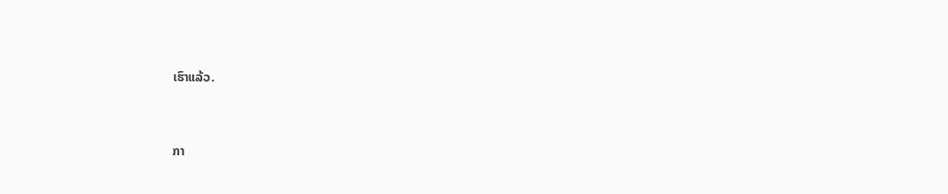ເຮົາແລ້ວ.


ກາ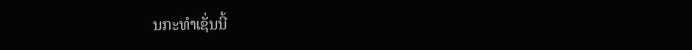ນກະທຳເຊັ່ນນີ້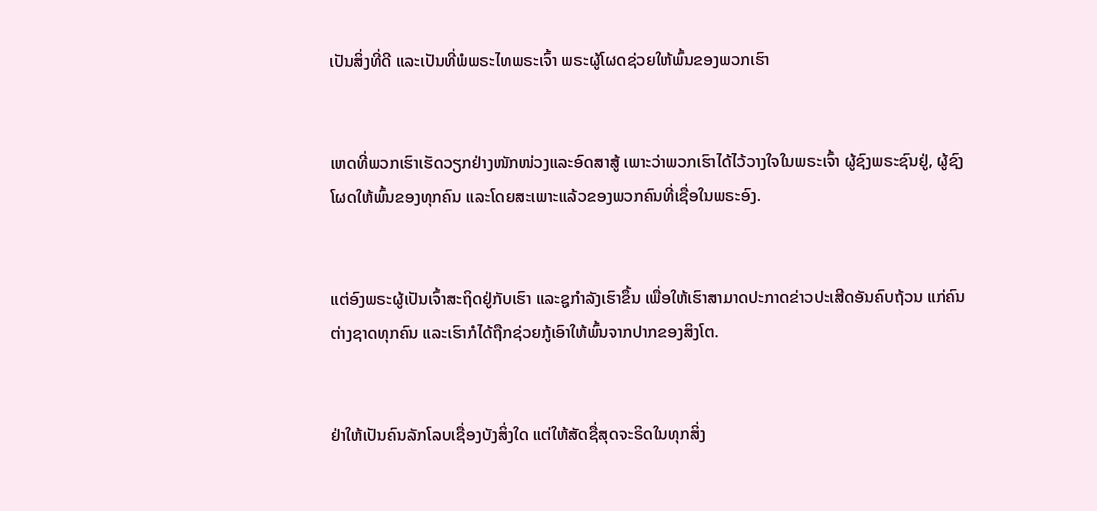ເປັນສິ່ງທີ່ດີ ແລະເປັນທີ່ພໍພຣະໄທພຣະເຈົ້າ ພຣະຜູ້ໂຜດຊ່ວຍໃຫ້ພົ້ນຂອງພວກເຮົາ


ເຫດທີ່ພວກເຮົາເຮັດວຽກຢ່າງໜັກໜ່ວງແລະອົດສາສູ້ ເພາະວ່າພວກເຮົາໄດ້ໄວ້ວາງໃຈໃນພຣະເຈົ້າ ຜູ້ຊົງພຣະຊົນຢູ່, ຜູ້ຊົງໂຜດໃຫ້ພົ້ນຂອງທຸກຄົນ ແລະໂດຍສະເພາະແລ້ວຂອງພວກຄົນທີ່ເຊື່ອໃນພຣະອົງ.


ແຕ່ອົງພຣະຜູ້ເປັນເຈົ້າສະຖິດຢູ່ກັບເຮົາ ແລະຊູກຳລັງເຮົາຂຶ້ນ ເພື່ອໃຫ້ເຮົາສາມາດປະກາດຂ່າວປະເສີດອັນຄົບຖ້ວນ ແກ່ຄົນຕ່າງຊາດທຸກຄົນ ແລະເຮົາກໍໄດ້ຖືກຊ່ວຍກູ້ເອົາໃຫ້ພົ້ນຈາກປາກຂອງສິງໂຕ.


ຢ່າໃຫ້ເປັນຄົນລັກໂລບເຊື່ອງບັງສິ່ງໃດ ແຕ່ໃຫ້ສັດຊື່ສຸດຈະຣິດໃນທຸກສິ່ງ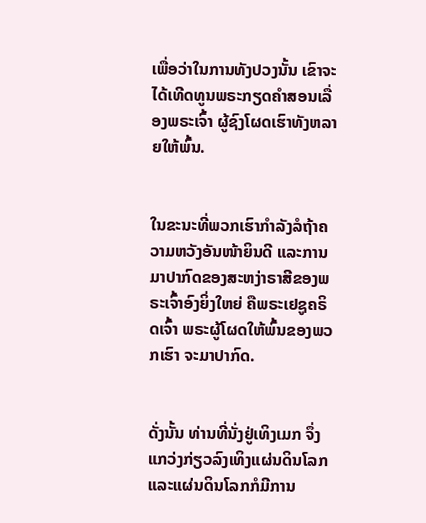ເພື່ອວ່າໃນການທັງປວງນັ້ນ ເຂົາຈະໄດ້ເທີດທູນພຣະກຽດຄຳສອນເລື່ອງພຣະເຈົ້າ ຜູ້ຊົງໂຜດເຮົາທັງຫລາຍໃຫ້ພົ້ນ.


ໃນຂະນະທີ່ພວກເຮົາກຳລັງລໍຖ້າຄວາມຫວັງອັນໜ້າຍິນດີ ແລະການມາປາກົດຂອງສະຫງ່າຣາສີຂອງພຣະເຈົ້າອົງຍິ່ງໃຫຍ່ ຄືພຣະເຢຊູຄຣິດເຈົ້າ ພຣະຜູ້ໂຜດໃຫ້ພົ້ນຂອງພວກເຮົາ ຈະມາປາກົດ.


ດັ່ງນັ້ນ ທ່ານທີ່ນັ່ງຢູ່ເທິງເມກ ຈຶ່ງແກວ່ງກ່ຽວລົງເທິງແຜ່ນດິນໂລກ ແລະແຜ່ນດິນໂລກກໍມີການ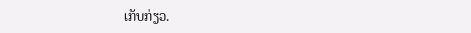ເກັບກ່ຽວ.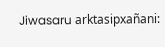Jiwasaru arktasipxañani: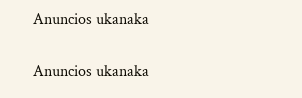Anuncios ukanaka


Anuncios ukanaka